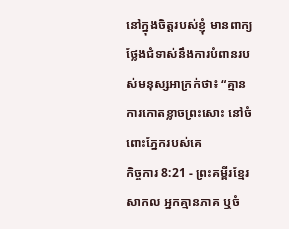នៅក្នុងចិត្តរបស់ខ្ញុំ មានពាក្យថ្លែងជំទាស់នឹងការបំពានរបស់មនុស្សអាក្រក់ថា៖ “គ្មានការកោតខ្លាចព្រះសោះ នៅចំពោះភ្នែករបស់គេ
កិច្ចការ 8:21 - ព្រះគម្ពីរខ្មែរសាកល អ្នកគ្មានភាគ ឬចំ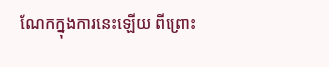ណែកក្នុងការនេះឡើយ ពីព្រោះ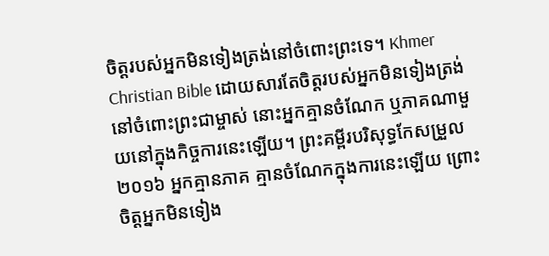ចិត្តរបស់អ្នកមិនទៀងត្រង់នៅចំពោះព្រះទេ។ Khmer Christian Bible ដោយសារតែចិត្ដរបស់អ្នកមិនទៀងត្រង់នៅចំពោះព្រះជាម្ចាស់ នោះអ្នកគ្មានចំណែក ឬភាគណាមួយនៅក្នុងកិច្ចការនេះឡើយ។ ព្រះគម្ពីរបរិសុទ្ធកែសម្រួល ២០១៦ អ្នកគ្មានភាគ គ្មានចំណែកក្នុងការនេះឡើយ ព្រោះចិត្តអ្នកមិនទៀង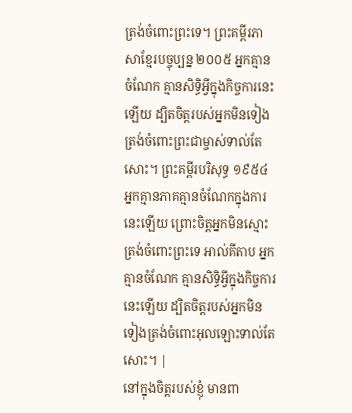ត្រង់ចំពោះព្រះទេ។ ព្រះគម្ពីរភាសាខ្មែរបច្ចុប្បន្ន ២០០៥ អ្នកគ្មានចំណែក គ្មានសិទ្ធិអ្វីក្នុងកិច្ចការនេះឡើយ ដ្បិតចិត្តរបស់អ្នកមិនទៀងត្រង់ចំពោះព្រះជាម្ចាស់ទាល់តែសោះ។ ព្រះគម្ពីរបរិសុទ្ធ ១៩៥៤ អ្នកគ្មានភាគគ្មានចំណែកក្នុងការនេះឡើយ ព្រោះចិត្តអ្នកមិនស្មោះត្រង់ចំពោះព្រះទេ អាល់គីតាប អ្នកគ្មានចំណែក គ្មានសិទ្ធិអ្វីក្នុងកិច្ចការនេះឡើយ ដ្បិតចិត្ដរបស់អ្នកមិនទៀងត្រង់ចំពោះអុលឡោះទាល់តែសោះ។ |
នៅក្នុងចិត្តរបស់ខ្ញុំ មានពា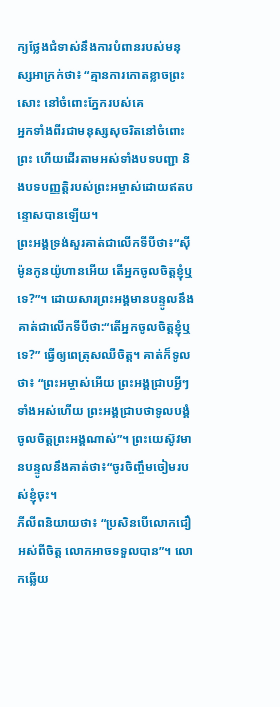ក្យថ្លែងជំទាស់នឹងការបំពានរបស់មនុស្សអាក្រក់ថា៖ “គ្មានការកោតខ្លាចព្រះសោះ នៅចំពោះភ្នែករបស់គេ
អ្នកទាំងពីរជាមនុស្សសុចរិតនៅចំពោះព្រះ ហើយដើរតាមអស់ទាំងបទបញ្ជា និងបទបញ្ញត្តិរបស់ព្រះអម្ចាស់ដោយឥតបន្ទោសបានឡើយ។
ព្រះអង្គទ្រង់សួរគាត់ជាលើកទីបីថា៖“ស៊ីម៉ូនកូនយ៉ូហានអើយ តើអ្នកចូលចិត្តខ្ញុំឬទេ?”។ ដោយសារព្រះអង្គមានបន្ទូលនឹងគាត់ជាលើកទីបីថា:“តើអ្នកចូលចិត្តខ្ញុំឬទេ?” ធ្វើឲ្យពេត្រុសឈឺចិត្ត។ គាត់ក៏ទូលថា៖ “ព្រះអម្ចាស់អើយ ព្រះអង្គជ្រាបអ្វីៗទាំងអស់ហើយ ព្រះអង្គជ្រាបថាទូលបង្គំចូលចិត្តព្រះអង្គណាស់”។ ព្រះយេស៊ូវមានបន្ទូលនឹងគាត់ថា៖“ចូរចិញ្ចឹមចៀមរបស់ខ្ញុំចុះ។
ភីលីពនិយាយថា៖ “ប្រសិនបើលោកជឿអស់ពីចិត្ត លោកអាចទទួលបាន”។ លោកឆ្លើយ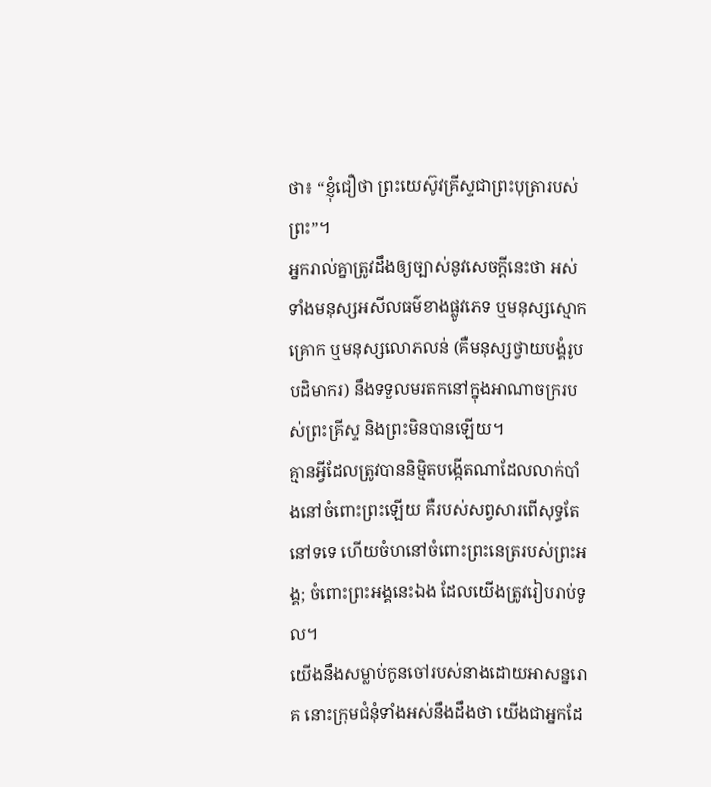ថា៖ “ខ្ញុំជឿថា ព្រះយេស៊ូវគ្រីស្ទជាព្រះបុត្រារបស់ព្រះ”។
អ្នករាល់គ្នាត្រូវដឹងឲ្យច្បាស់នូវសេចក្ដីនេះថា អស់ទាំងមនុស្សអសីលធម៌ខាងផ្លូវភេទ ឬមនុស្សស្មោកគ្រោក ឬមនុស្សលោភលន់ (គឺមនុស្សថ្វាយបង្គំរូបបដិមាករ) នឹងទទួលមរតកនៅក្នុងអាណាចក្ររបស់ព្រះគ្រីស្ទ និងព្រះមិនបានឡើយ។
គ្មានអ្វីដែលត្រូវបាននិម្មិតបង្កើតណាដែលលាក់បាំងនៅចំពោះព្រះឡើយ គឺរបស់សព្វសារពើសុទ្ធតែនៅទទេ ហើយចំហនៅចំពោះព្រះនេត្ររបស់ព្រះអង្គ; ចំពោះព្រះអង្គនេះឯង ដែលយើងត្រូវរៀបរាប់ទូល។
យើងនឹងសម្លាប់កូនចៅរបស់នាងដោយអាសន្នរោគ នោះក្រុមជំនុំទាំងអស់នឹងដឹងថា យើងជាអ្នកដែ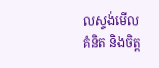លស្ទង់មើលគំនិត និងចិត្ត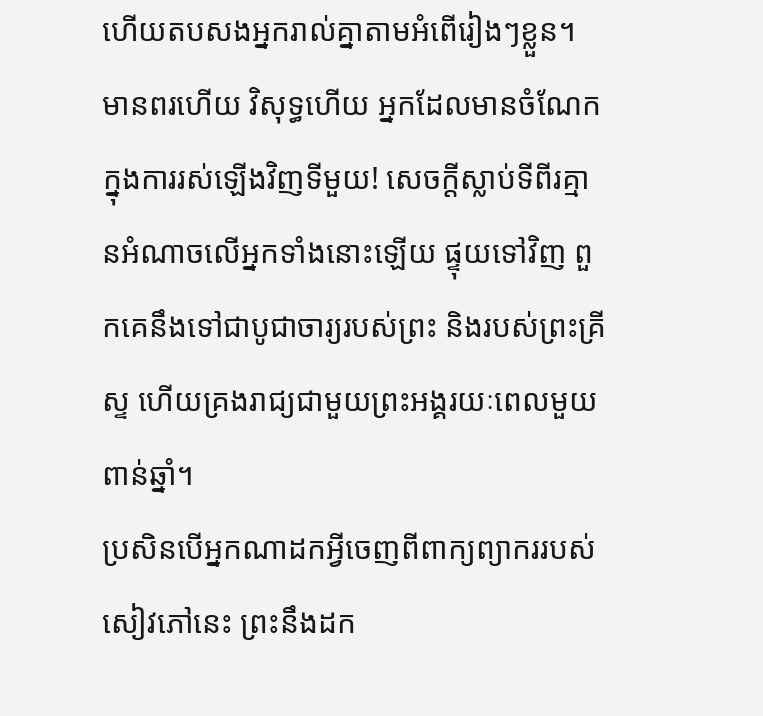ហើយតបសងអ្នករាល់គ្នាតាមអំពើរៀងៗខ្លួន។
មានពរហើយ វិសុទ្ធហើយ អ្នកដែលមានចំណែកក្នុងការរស់ឡើងវិញទីមួយ! សេចក្ដីស្លាប់ទីពីរគ្មានអំណាចលើអ្នកទាំងនោះឡើយ ផ្ទុយទៅវិញ ពួកគេនឹងទៅជាបូជាចារ្យរបស់ព្រះ និងរបស់ព្រះគ្រីស្ទ ហើយគ្រងរាជ្យជាមួយព្រះអង្គរយៈពេលមួយពាន់ឆ្នាំ។
ប្រសិនបើអ្នកណាដកអ្វីចេញពីពាក្យព្យាកររបស់សៀវភៅនេះ ព្រះនឹងដក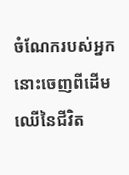ចំណែករបស់អ្នកនោះចេញពីដើមឈើនៃជីវិត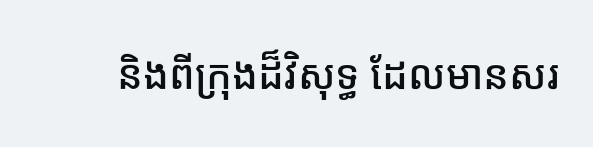និងពីក្រុងដ៏វិសុទ្ធ ដែលមានសរ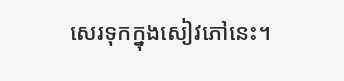សេរទុកក្នុងសៀវភៅនេះ។